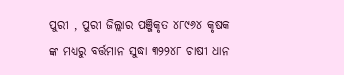ପୁରୀ , ପୁରୀ ଜିଲ୍ଲାର ପଞ୍ଜିକୃତ ୪୮୯୬୪ କୃଷକ ଙ୍କ ମଧ୍ୟରୁ ବର୍ତ୍ତମାନ ସୁଦ୍ଧା ୩୨୨୪୮ ଚାଷୀ ଧାନ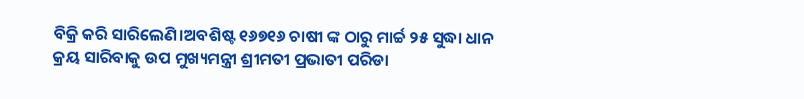ବିକ୍ରି କରି ସାରିଲେଣି।ଅବଶିଷ୍ଟ ୧୬୭୧୬ ଚାଷୀ ଙ୍କ ଠାରୁ ମାର୍ଚ୍ଚ ୨୫ ସୁଦ୍ଧା ଧାନ କ୍ରୟ ସାରିବାକୁ ଉପ ମୁଖ୍ୟମନ୍ତ୍ରୀ ଶ୍ରୀମତୀ ପ୍ରଭାତୀ ପରିଡା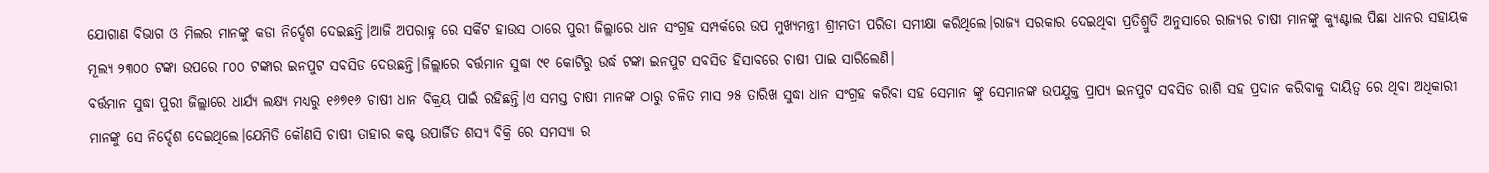ଯୋଗାଣ ବିଭାଗ ଓ ମିଲର ମାନଙ୍କୁ କଡା ନିର୍ଦ୍ଦେଶ ଦେଇଛନ୍ତି।ଆଜି ଅପରାହ୍ନ ରେ ସର୍କିଟ ହାଉସ ଠାରେ ପୁରୀ ଜିଲ୍ଲାରେ ଧାନ ସଂଗ୍ରହ ସମ୍ପର୍କରେ ଉପ ମୁଖ୍ୟମନ୍ତ୍ରୀ ଶ୍ରୀମତୀ ପରିଡା ସମୀକ୍ଷା କରିଥିଲେ।ରାଜ୍ୟ ସରକାର ଦେଇଥିବା ପ୍ରତିଶ୍ରୁତି ଅନୁସାରେ ରାଜ୍ୟର ଚାଷୀ ମାନଙ୍କୁ କ୍ୟୁଣ୍ଟାଲ ପିଛା ଧାନର ସହାୟକ ମୂଲ୍ୟ ୨୩୦୦ ଟଙ୍କା ଉପରେ ୮୦୦ ଟଙ୍କାର ଇନପୁଟ ସବସିଡ ଦେଉଛନ୍ତି।ଜିଲ୍ଲାରେ ବର୍ତ୍ତମାନ ସୁଦ୍ଧା ୯୧ କୋଟିରୁ ଉର୍ଦ୍ଧ ଟଙ୍କା ଇନପୁଟ ସବସିଡ ହିସାବରେ ଚାଷୀ ପାଇ ସାରିଲେଣି।
ବର୍ତ୍ତମାନ ସୁଦ୍ଧା ପୁରୀ ଜିଲ୍ଲାରେ ଧାର୍ଯ୍ୟ ଲକ୍ଷ୍ୟ ମଧ୍ୟରୁ ୧୬୭୧୬ ଚାଷୀ ଧାନ ବିକ୍ରୟ ପାଇଁ ରହିଛନ୍ତି।ଏ ସମସ୍ତ ଚାଷୀ ମାନଙ୍କ ଠାରୁ ଚଳିତ ମାସ ୨୫ ତାରିଖ ସୁଦ୍ଧା ଧାନ ସଂଗ୍ରହ କରିବା ସହ ସେମାନ ଙ୍କୁ ସେମାନଙ୍କ ଉପଯୁକ୍ତ ପ୍ରାପ୍ୟ ଇନପୁଟ ସବସିଡ ରାଶି ସହ ପ୍ରଦାନ କରିବାକୁ ଦାୟିତ୍ୱ ରେ ଥିବା ଅଧିକାରୀ ମାନଙ୍କୁ ସେ ନିର୍ଦ୍ଦେଶ ଦେଇଥିଲେ।ଯେମିତି କୌଣସି ଚାଷୀ ତାହାର କଷ୍ଟ ଉପାର୍ଜିତ ଶସ୍ଯ ବିକ୍ରି ରେ ସମସ୍ୟା ର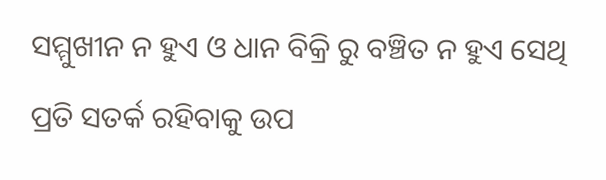ସମ୍ମୁଖୀନ ନ ହୁଏ ଓ ଧାନ ବିକ୍ରି ରୁ ବଞ୍ଚିତ ନ ହୁଏ ସେଥି ପ୍ରତି ସତର୍କ ରହିବାକୁ ଉପ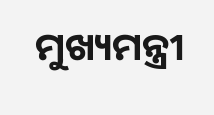ମୁଖ୍ୟମନ୍ତ୍ରୀ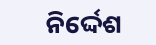ନିର୍ଦ୍ଦେଶ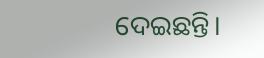ଦେଇଛନ୍ତି।